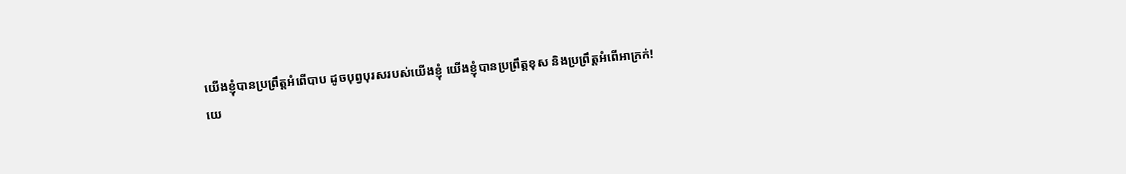យើងខ្ញុំបានប្រព្រឹត្តអំពើបាប ដូចបុព្វបុរសរបស់យើងខ្ញុំ យើងខ្ញុំបានប្រព្រឹត្តខុស និងប្រព្រឹត្តអំពើអាក្រក់!
យេ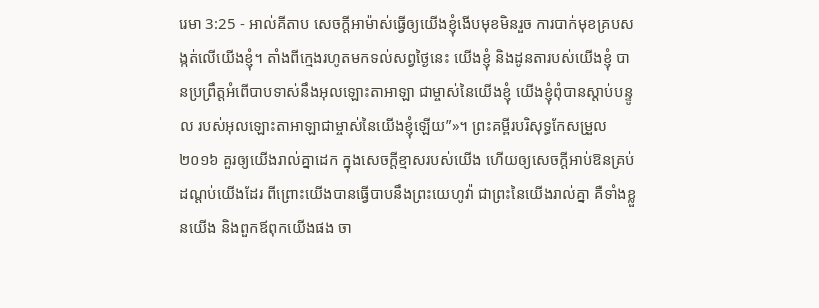រេមា 3:25 - អាល់គីតាប សេចក្ដីអាម៉ាស់ធ្វើឲ្យយើងខ្ញុំងើបមុខមិនរួច ការបាក់មុខគ្របសង្កត់លើយើងខ្ញុំ។ តាំងពីក្មេងរហូតមកទល់សព្វថ្ងៃនេះ យើងខ្ញុំ និងដូនតារបស់យើងខ្ញុំ បានប្រព្រឹត្តអំពើបាបទាស់នឹងអុលឡោះតាអាឡា ជាម្ចាស់នៃយើងខ្ញុំ យើងខ្ញុំពុំបានស្ដាប់បន្ទូល របស់អុលឡោះតាអាឡាជាម្ចាស់នៃយើងខ្ញុំឡើយ”»។ ព្រះគម្ពីរបរិសុទ្ធកែសម្រួល ២០១៦ គួរឲ្យយើងរាល់គ្នាដេក ក្នុងសេចក្ដីខ្មាសរបស់យើង ហើយឲ្យសេចក្ដីអាប់ឱនគ្រប់ដណ្តប់យើងដែរ ពីព្រោះយើងបានធ្វើបាបនឹងព្រះយេហូវ៉ា ជាព្រះនៃយើងរាល់គ្នា គឺទាំងខ្លួនយើង និងពួកឪពុកយើងផង ចា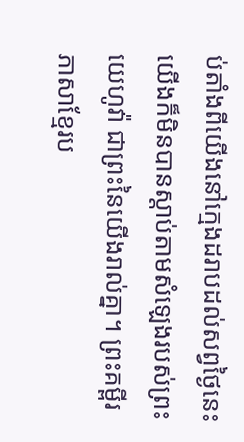ប់តាំងពីយើងនៅក្មេងដរាបដល់សព្វថ្ងៃនេះ យើងក៏មិនបានស្តាប់តាមសំឡេងរបស់ព្រះយេហូវ៉ា ជាព្រះនៃយើងរាល់គ្នា។ ព្រះគម្ពីរភាសាខ្មែរប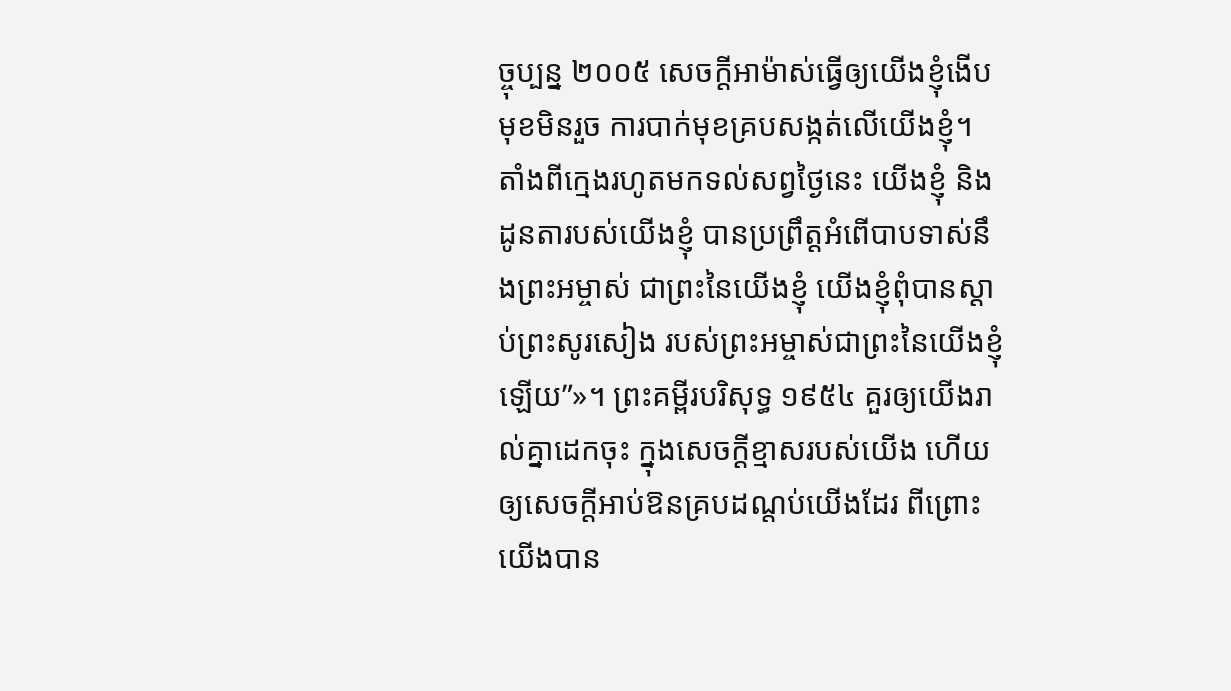ច្ចុប្បន្ន ២០០៥ សេចក្ដីអាម៉ាស់ធ្វើឲ្យយើងខ្ញុំងើបមុខមិនរួច ការបាក់មុខគ្របសង្កត់លើយើងខ្ញុំ។ តាំងពីក្មេងរហូតមកទល់សព្វថ្ងៃនេះ យើងខ្ញុំ និងដូនតារបស់យើងខ្ញុំ បានប្រព្រឹត្តអំពើបាបទាស់នឹងព្រះអម្ចាស់ ជាព្រះនៃយើងខ្ញុំ យើងខ្ញុំពុំបានស្ដាប់ព្រះសូរសៀង របស់ព្រះអម្ចាស់ជាព្រះនៃយើងខ្ញុំឡើយ”»។ ព្រះគម្ពីរបរិសុទ្ធ ១៩៥៤ គួរឲ្យយើងរាល់គ្នាដេកចុះ ក្នុងសេចក្ដីខ្មាសរបស់យើង ហើយឲ្យសេចក្ដីអាប់ឱនគ្របដណ្តប់យើងដែរ ពីព្រោះយើងបាន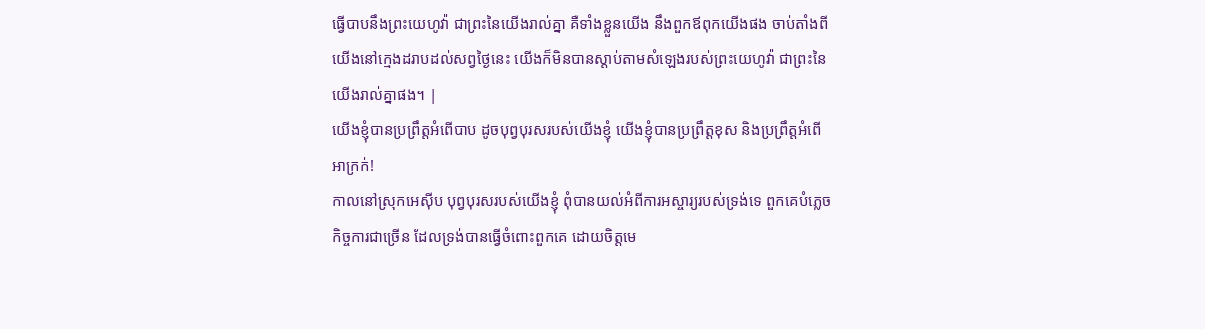ធ្វើបាបនឹងព្រះយេហូវ៉ា ជាព្រះនៃយើងរាល់គ្នា គឺទាំងខ្លួនយើង នឹងពួកឪពុកយើងផង ចាប់តាំងពីយើងនៅក្មេងដរាបដល់សព្វថ្ងៃនេះ យើងក៏មិនបានស្តាប់តាមសំឡេងរបស់ព្រះយេហូវ៉ា ជាព្រះនៃយើងរាល់គ្នាផង។ |
យើងខ្ញុំបានប្រព្រឹត្តអំពើបាប ដូចបុព្វបុរសរបស់យើងខ្ញុំ យើងខ្ញុំបានប្រព្រឹត្តខុស និងប្រព្រឹត្តអំពើអាក្រក់!
កាលនៅស្រុកអេស៊ីប បុព្វបុរសរបស់យើងខ្ញុំ ពុំបានយល់អំពីការអស្ចារ្យរបស់ទ្រង់ទេ ពួកគេបំភ្លេចកិច្ចការជាច្រើន ដែលទ្រង់បានធ្វើចំពោះពួកគេ ដោយចិត្តមេ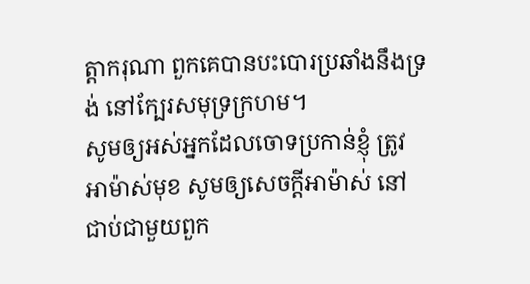ត្តាករុណា ពួកគេបានបះបោរប្រឆាំងនឹងទ្រង់ នៅក្បែរសមុទ្រក្រហម។
សូមឲ្យអស់អ្នកដែលចោទប្រកាន់ខ្ញុំ ត្រូវអាម៉ាស់មុខ សូមឲ្យសេចក្ដីអាម៉ាស់ នៅជាប់ជាមួយពួក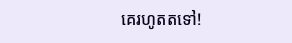គេរហូតតទៅ!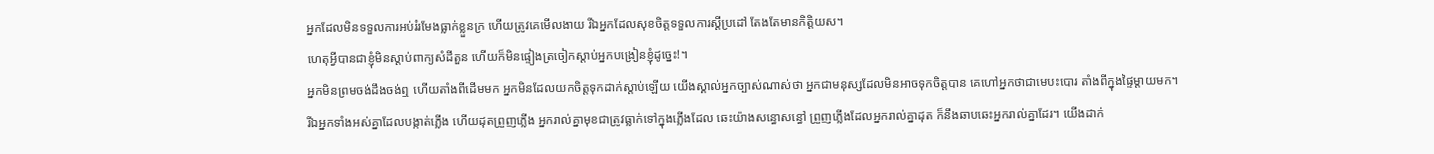អ្នកដែលមិនទទួលការអប់រំរមែងធ្លាក់ខ្លួនក្រ ហើយត្រូវគេមើលងាយ រីឯអ្នកដែលសុខចិត្តទទួលការស្ដីប្រដៅ តែងតែមានកិត្តិយស។
ហេតុអ្វីបានជាខ្ញុំមិនស្ដាប់ពាក្យសំដីតួន ហើយក៏មិនផ្ទៀងត្រចៀកស្ដាប់អ្នកបង្រៀនខ្ញុំដូច្នេះ!។
អ្នកមិនព្រមចង់ដឹងចង់ឮ ហើយតាំងពីដើមមក អ្នកមិនដែលយកចិត្តទុកដាក់ស្ដាប់ឡើយ យើងស្គាល់អ្នកច្បាស់ណាស់ថា អ្នកជាមនុស្សដែលមិនអាចទុកចិត្តបាន គេហៅអ្នកថាជាមេបះបោរ តាំងពីក្នុងផ្ទៃម្ដាយមក។
រីឯអ្នកទាំងអស់គ្នាដែលបង្កាត់ភ្លើង ហើយដុតព្រួញភ្លើង អ្នករាល់គ្នាមុខជាត្រូវធ្លាក់ទៅក្នុងភ្លើងដែល ឆេះយ៉ាងសន្ធោសន្ធៅ ព្រួញភ្លើងដែលអ្នករាល់គ្នាដុត ក៏នឹងឆាបឆេះអ្នករាល់គ្នាដែរ។ យើងដាក់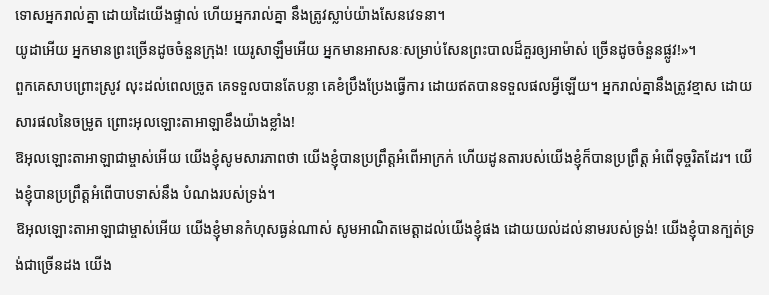ទោសអ្នករាល់គ្នា ដោយដៃយើងផ្ទាល់ ហើយអ្នករាល់គ្នា នឹងត្រូវស្លាប់យ៉ាងសែនវេទនា។
យូដាអើយ អ្នកមានព្រះច្រើនដូចចំនួនក្រុង! យេរូសាឡឹមអើយ អ្នកមានអាសនៈសម្រាប់សែនព្រះបាលដ៏គួរឲ្យអាម៉ាស់ ច្រើនដូចចំនួនផ្លូវ!»។
ពួកគេសាបព្រោះស្រូវ លុះដល់ពេលច្រូត គេទទួលបានតែបន្លា គេខំប្រឹងប្រែងធ្វើការ ដោយឥតបានទទួលផលអ្វីឡើយ។ អ្នករាល់គ្នានឹងត្រូវខ្មាស ដោយសារផលនៃចម្រូត ព្រោះអុលឡោះតាអាឡាខឹងយ៉ាងខ្លាំង!
ឱអុលឡោះតាអាឡាជាម្ចាស់អើយ យើងខ្ញុំសូមសារភាពថា យើងខ្ញុំបានប្រព្រឹត្តអំពើអាក្រក់ ហើយដូនតារបស់យើងខ្ញុំក៏បានប្រព្រឹត្ត អំពើទុច្ចរិតដែរ។ យើងខ្ញុំបានប្រព្រឹត្តអំពើបាបទាស់នឹង បំណងរបស់ទ្រង់។
ឱអុលឡោះតាអាឡាជាម្ចាស់អើយ យើងខ្ញុំមានកំហុសធ្ងន់ណាស់ សូមអាណិតមេត្តាដល់យើងខ្ញុំផង ដោយយល់ដល់នាមរបស់ទ្រង់! យើងខ្ញុំបានក្បត់ទ្រង់ជាច្រើនដង យើង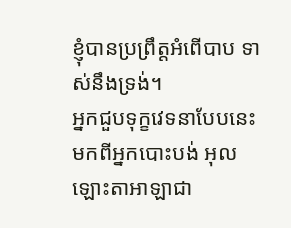ខ្ញុំបានប្រព្រឹត្តអំពើបាប ទាស់នឹងទ្រង់។
អ្នកជួបទុក្ខវេទនាបែបនេះ មកពីអ្នកបោះបង់ អុលឡោះតាអាឡាជា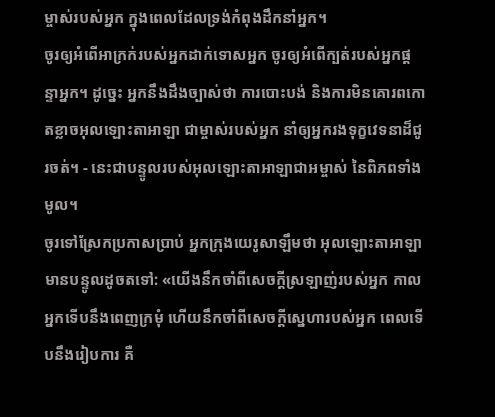ម្ចាស់របស់អ្នក ក្នុងពេលដែលទ្រង់កំពុងដឹកនាំអ្នក។
ចូរឲ្យអំពើអាក្រក់របស់អ្នកដាក់ទោសអ្នក ចូរឲ្យអំពើក្បត់របស់អ្នកផ្តន្ទាអ្នក។ ដូច្នេះ អ្នកនឹងដឹងច្បាស់ថា ការបោះបង់ និងការមិនគោរពកោតខ្លាចអុលឡោះតាអាឡា ជាម្ចាស់របស់អ្នក នាំឲ្យអ្នករងទុក្ខវេទនាដ៏ជូរចត់។ - នេះជាបន្ទូលរបស់អុលឡោះតាអាឡាជាអម្ចាស់ នៃពិភពទាំងមូល។
ចូរទៅស្រែកប្រកាសប្រាប់ អ្នកក្រុងយេរូសាឡឹមថា អុលឡោះតាអាឡាមានបន្ទូលដូចតទៅ: «យើងនឹកចាំពីសេចក្ដីស្រឡាញ់របស់អ្នក កាលអ្នកទើបនឹងពេញក្រមុំ ហើយនឹកចាំពីសេចក្ដីស្នេហារបស់អ្នក ពេលទើបនឹងរៀបការ គឺ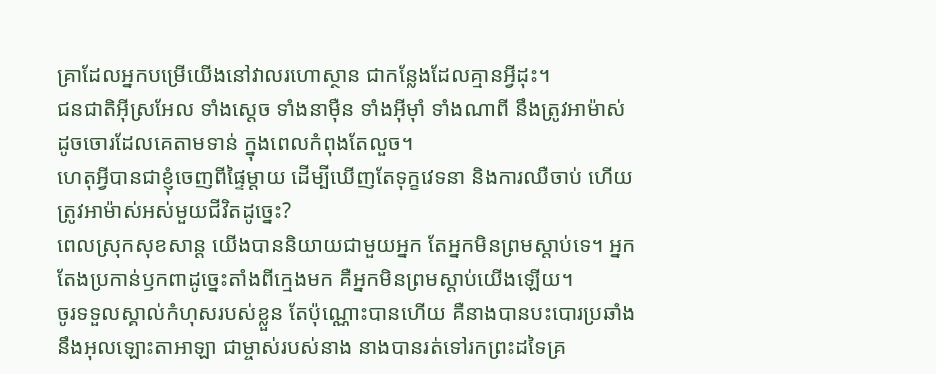គ្រាដែលអ្នកបម្រើយើងនៅវាលរហោស្ថាន ជាកន្លែងដែលគ្មានអ្វីដុះ។
ជនជាតិអ៊ីស្រអែល ទាំងស្ដេច ទាំងនាម៉ឺន ទាំងអ៊ីមុាំ ទាំងណាពី នឹងត្រូវអាម៉ាស់ ដូចចោរដែលគេតាមទាន់ ក្នុងពេលកំពុងតែលួច។
ហេតុអ្វីបានជាខ្ញុំចេញពីផ្ទៃម្ដាយ ដើម្បីឃើញតែទុក្ខវេទនា និងការឈឺចាប់ ហើយត្រូវអាម៉ាស់អស់មួយជីវិតដូច្នេះ?
ពេលស្រុកសុខសាន្ត យើងបាននិយាយជាមួយអ្នក តែអ្នកមិនព្រមស្ដាប់ទេ។ អ្នកតែងប្រកាន់ឫកពាដូច្នេះតាំងពីក្មេងមក គឺអ្នកមិនព្រមស្ដាប់យើងឡើយ។
ចូរទទួលស្គាល់កំហុសរបស់ខ្លួន តែប៉ុណ្ណោះបានហើយ គឺនាងបានបះបោរប្រឆាំងនឹងអុលឡោះតាអាឡា ជាម្ចាស់របស់នាង នាងបានរត់ទៅរកព្រះដទៃគ្រ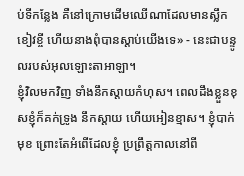ប់ទីកន្លែង គឺនៅក្រោមដើមឈើណាដែលមានស្លឹកខៀវខ្ចី ហើយនាងពុំបានស្ដាប់យើងទេ» - នេះជាបន្ទូលរបស់អុលឡោះតាអាឡា។
ខ្ញុំវិលមកវិញ ទាំងនឹកស្តាយកំហុស។ ពេលដឹងខ្លួនខុសខ្ញុំក៏គក់ទ្រូង នឹកស្តាយ ហើយអៀនខ្មាស។ ខ្ញុំបាក់មុខ ព្រោះតែអំពើដែលខ្ញុំ ប្រព្រឹត្តកាលនៅពី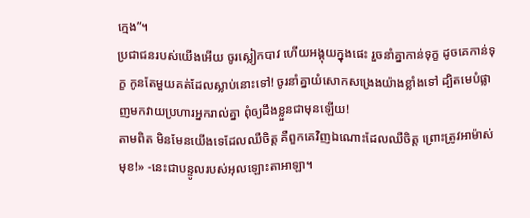ក្មេង”។
ប្រជាជនរបស់យើងអើយ ចូរស្លៀកបាវ ហើយអង្គុយក្នុងផេះ រួចនាំគ្នាកាន់ទុក្ខ ដូចគេកាន់ទុក្ខ កូនតែមួយគត់ដែលស្លាប់នោះទៅ! ចូរនាំគ្នាយំសោកសង្រេងយ៉ាងខ្លាំងទៅ ដ្បិតមេបំផ្លាញមកវាយប្រហារអ្នករាល់គ្នា ពុំឲ្យដឹងខ្លួនជាមុនឡើយ!
តាមពិត មិនមែនយើងទេដែលឈឺចិត្ត គឺពួកគេវិញឯណោះដែលឈឺចិត្ត ព្រោះត្រូវអាម៉ាស់មុខ!» -នេះជាបន្ទូលរបស់អុលឡោះតាអាឡា។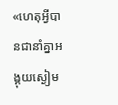«ហេតុអ្វីបានជានាំគ្នាអង្គុយស្ងៀម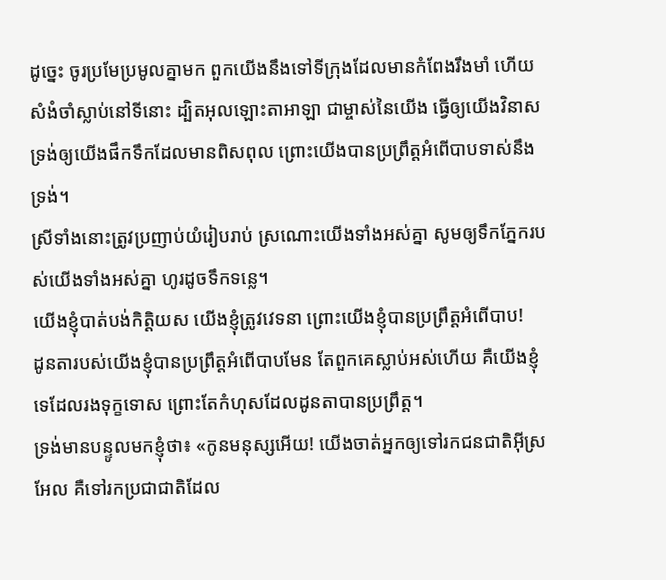ដូច្នេះ ចូរប្រមែប្រមូលគ្នាមក ពួកយើងនឹងទៅទីក្រុងដែលមានកំពែងរឹងមាំ ហើយសំងំចាំស្លាប់នៅទីនោះ ដ្បិតអុលឡោះតាអាឡា ជាម្ចាស់នៃយើង ធ្វើឲ្យយើងវិនាស ទ្រង់ឲ្យយើងផឹកទឹកដែលមានពិសពុល ព្រោះយើងបានប្រព្រឹត្តអំពើបាបទាស់នឹង ទ្រង់។
ស្រីទាំងនោះត្រូវប្រញាប់យំរៀបរាប់ ស្រណោះយើងទាំងអស់គ្នា សូមឲ្យទឹកភ្នែករបស់យើងទាំងអស់គ្នា ហូរដូចទឹកទន្លេ។
យើងខ្ញុំបាត់បង់កិត្តិយស យើងខ្ញុំត្រូវវេទនា ព្រោះយើងខ្ញុំបានប្រព្រឹត្តអំពើបាប!
ដូនតារបស់យើងខ្ញុំបានប្រព្រឹត្តអំពើបាបមែន តែពួកគេស្លាប់អស់ហើយ គឺយើងខ្ញុំទេដែលរងទុក្ខទោស ព្រោះតែកំហុសដែលដូនតាបានប្រព្រឹត្ត។
ទ្រង់មានបន្ទូលមកខ្ញុំថា៖ «កូនមនុស្សអើយ! យើងចាត់អ្នកឲ្យទៅរកជនជាតិអ៊ីស្រអែល គឺទៅរកប្រជាជាតិដែល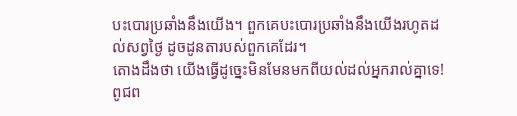បះបោរប្រឆាំងនឹងយើង។ ពួកគេបះបោរប្រឆាំងនឹងយើងរហូតដល់សព្វថ្ងៃ ដូចដូនតារបស់ពួកគេដែរ។
តោងដឹងថា យើងធ្វើដូច្នេះមិនមែនមកពីយល់ដល់អ្នករាល់គ្នាទេ! ពូជព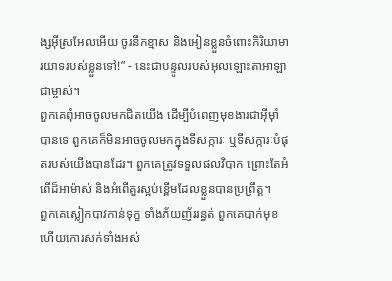ង្សអ៊ីស្រអែលអើយ ចូរនឹកខ្មាស និងអៀនខ្លួនចំពោះកិរិយាមារយាទរបស់ខ្លួនទៅ!” - នេះជាបន្ទូលរបស់អុលឡោះតាអាឡាជាម្ចាស់។
ពួកគេពុំអាចចូលមកជិតយើង ដើម្បីបំពេញមុខងារជាអ៊ីមុាំបានទេ ពួកគេក៏មិនអាចចូលមកក្នុងទីសក្ការៈ ឬទីសក្ការៈបំផុតរបស់យើងបានដែរ។ ពួកគេត្រូវទទួលផលវិបាក ព្រោះតែអំពើដ៏អាម៉ាស់ និងអំពើគួរស្អប់ខ្ពើមដែលខ្លួនបានប្រព្រឹត្ត។
ពួកគេស្លៀកបាវកាន់ទុក្ខ ទាំងភ័យញ័ររន្ធត់ ពួកគេបាក់មុខ ហើយកោរសក់ទាំងអស់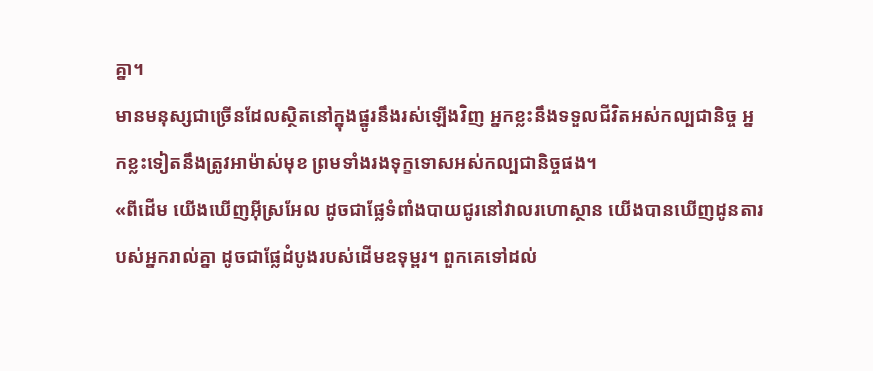គ្នា។
មានមនុស្សជាច្រើនដែលស្ថិតនៅក្នុងផ្នូរនឹងរស់ឡើងវិញ អ្នកខ្លះនឹងទទួលជីវិតអស់កល្បជានិច្ច អ្នកខ្លះទៀតនឹងត្រូវអាម៉ាស់មុខ ព្រមទាំងរងទុក្ខទោសអស់កល្បជានិច្ចផង។
«ពីដើម យើងឃើញអ៊ីស្រអែល ដូចជាផ្លែទំពាំងបាយជូរនៅវាលរហោស្ថាន យើងបានឃើញដូនតារបស់អ្នករាល់គ្នា ដូចជាផ្លែដំបូងរបស់ដើមឧទុម្ពរ។ ពួកគេទៅដល់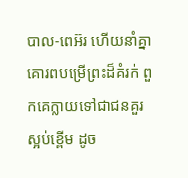បាល-ពេអ៊រ ហើយនាំគ្នាគោរពបម្រើព្រះដ៏គំរក់ ពួកគេក្លាយទៅជាជនគួរស្អប់ខ្ពើម ដូច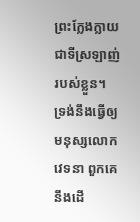ព្រះក្លែងក្លាយជាទីស្រឡាញ់របស់ខ្លួន។
ទ្រង់នឹងធ្វើឲ្យមនុស្សលោកវេទនា ពួកគេនឹងដើ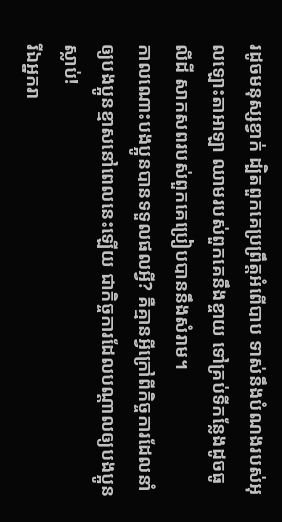រដូចមនុស្សខ្វាក់ ដ្បិតពួកគេប្រព្រឹត្តអំពើបាប ទាស់នឹងបំណងរបស់អុលឡោះតាអាឡា ឈាមរបស់ពួកគេនឹងខ្ចាយ ទៅគ្រប់ទីកន្លែងដូចធូលីដី សាកសពរបស់ពួកគេប្រៀបបាននឹងសំរាម។
កាលណោះបងប្អូនបានទទួលផលអ្វី? គឺគ្មានអ្វីក្រៅពីកិច្ចការដែលនាំឲ្យបងប្អូនខ្មាសនៅពេលនេះឡើយ ជាកិច្ចការដែលបណ្ដាលឲ្យបងប្អូនស្លាប់!
រីឯអ្នករា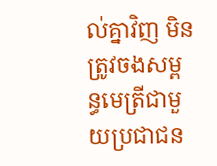ល់គ្នាវិញ មិនត្រូវចងសម្ពន្ធមេត្រីជាមួយប្រជាជន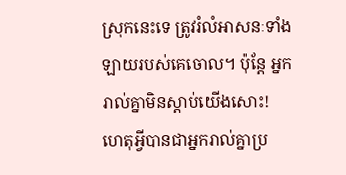ស្រុកនេះទេ ត្រូវរំលំអាសនៈទាំងឡាយរបស់គេចោល។ ប៉ុន្តែ អ្នករាល់គ្នាមិនស្តាប់យើងសោះ! ហេតុអ្វីបានជាអ្នករាល់គ្នាប្រ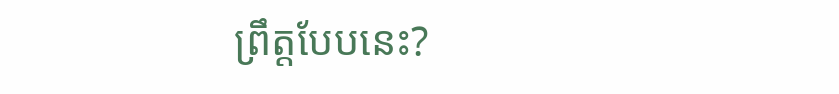ព្រឹត្តបែបនេះ?